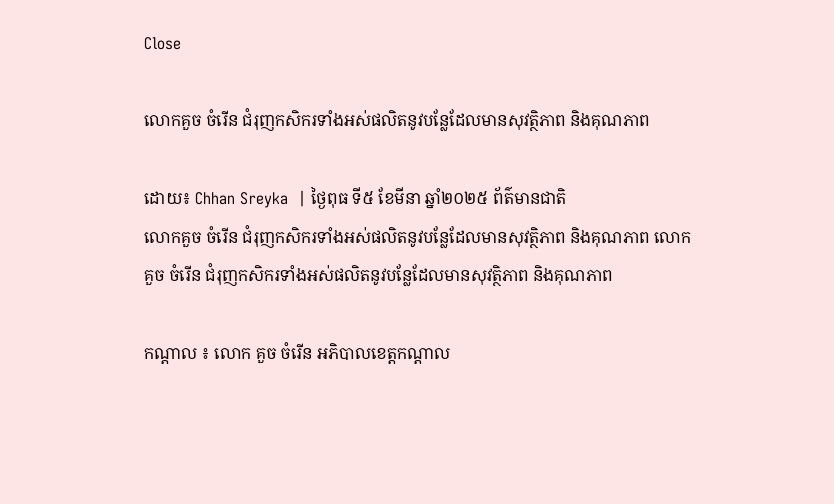Close

លោកគួច ចំរើន ជំរុញកសិករទាំងអស់ផលិតនូវបន្លែដែលមានសុវត្ថិភាព និងគុណភាព

ដោយ៖ Chhan Sreyka  | ថ្ងៃពុធ ទី៥ ខែមីនា ឆ្នាំ២០២៥ ព័ត៌មានជាតិ
លោកគួច ចំរើន ជំរុញកសិករទាំងអស់ផលិតនូវបន្លែដែលមានសុវត្ថិភាព និងគុណភាព លោកគួច ចំរើន ជំរុញកសិករទាំងអស់ផលិតនូវបន្លែដែលមានសុវត្ថិភាព និងគុណភាព

កណ្ដាល ៖ លោក គួច ចំរើន អភិបាលខេត្តកណ្ដាល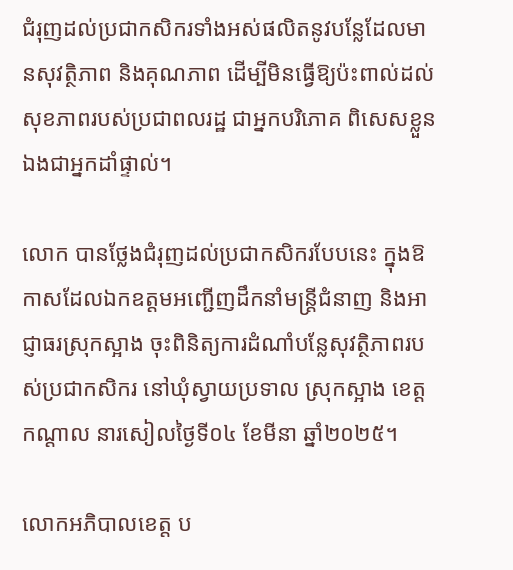ជំរុញដល់ប្រជាកសិករទាំងអស់ផលិតនូវបន្លែដែលមានសុវត្ថិភាព និងគុណភាព ដើម្បីមិនធ្វើឱ្យប៉ះពាល់ដល់សុខភាពរបស់ប្រជាពលរដ្ឋ ជាអ្នកបរិភោគ ពិសេសខ្លួនឯងជាអ្នកដាំផ្ទាល់។

លោក បានថ្លែងជំរុញដល់ប្រជាកសិករបែបនេះ ក្នុងឱកាសដែលឯកឧត្តមអញ្ជើញដឹកនាំមន្ត្រីជំនាញ និងអាជ្ញាធរស្រុកស្អាង ចុះពិនិត្យការដំណាំបន្លែសុវត្ថិភាពរបស់ប្រជាកសិករ នៅឃុំស្វាយប្រទាល ស្រុកស្អាង ខេត្តកណ្តាល នារសៀលថ្ងៃទី០៤ ខែមីនា ឆ្នាំ២០២៥។

លោកអភិបាលខេត្ត ប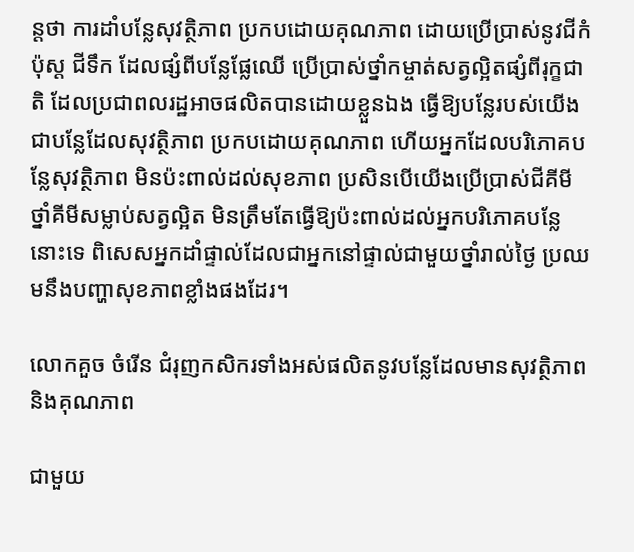ន្តថា ការដាំបន្លែសុវត្ថិភាព ប្រកបដោយគុណភាព ដោយប្រើប្រាស់នូវជីកំប៉ុស្ត ជីទឹក ដែលផ្សំពីបន្លែផ្លែឈើ ប្រើប្រាស់ថ្នាំកម្ចាត់សត្វល្អិតផ្សំពីរុក្ខជាតិ ដែលប្រជាពលរដ្ឋអាចផលិតបានដោយខ្លួនឯង ធ្វើឱ្យបន្លែរបស់យើងជាបន្លែដែលសុវត្ថិភាព ប្រកបដោយគុណភាព ហើយអ្នកដែលបរិភោគបន្លែសុវត្ថិភាព មិនប៉ះពាល់ដល់សុខភាព ប្រសិនបើយើងប្រើប្រាស់ជីគីមី ថ្នាំគីមីសម្លាប់សត្វល្អិត មិនត្រឹមតែធ្វើឱ្យប៉ះពាល់ដល់អ្នកបរិភោគបន្លែនោះទេ ពិសេសអ្នកដាំផ្ទាល់ដែលជាអ្នកនៅផ្ទាល់ជាមួយថ្នាំរាល់ថ្ងៃ ប្រឈមនឹងបញ្ហាសុខភាពខ្លាំងផងដែរ។

លោកគួច ចំរើន ជំរុញកសិករទាំងអស់ផលិតនូវបន្លែដែលមានសុវត្ថិភាព និងគុណភាព

ជាមួយ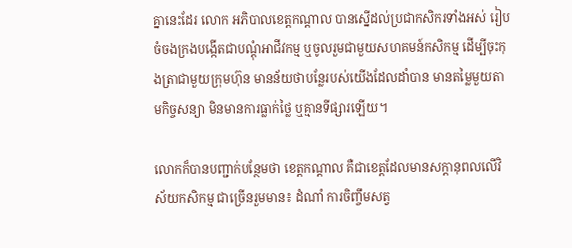គ្នានេះដែរ លោក អភិបាលខេត្តកណ្ដាល បានស្នើដល់ប្រជាកសិករទាំងអស់ រៀបចំចងក្រងបង្កើតជាបណ្ដុំអាជីវកម្ម ឬចូលរួមជាមួយសហគមន៍កសិកម្ម ដើម្បីចុះកុងត្រាជាមួយក្រុមហ៊ុន មានន័យថាបន្លែរបស់យើងដែលដាំបាន មានតម្លៃមួយតាមកិច្ចសន្យា មិនមានការធ្លាក់ថ្លៃ ឬគ្មានទីផ្សារឡើយ។

លោកក៏បានបញ្ជាក់បន្ថែមថា ខេត្តកណ្តាល គឺជាខេត្តដែលមានសក្តានុពលលើវិស័យកសិកម្ម ជាច្រើនរួមមាន៖ ដំណាំ ការចិញ្ចឹមសត្វ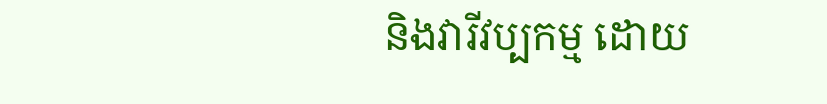និងវារីវប្បកម្ម ដោយ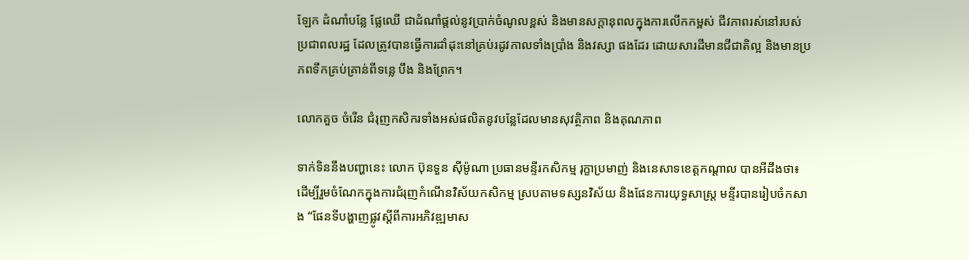ឡែក ដំណាំបន្លែ ផ្លែឈើ ជាដំណាំផ្តល់នូវប្រាក់ចំណូលខ្ពស់ និងមានសក្តានុពលក្នុងការលើកកម្ពស់ ជីវភាពរស់នៅរបស់ប្រជាពលរដ្ឋ ដែលត្រូវបានធ្វើការដាំដុះនៅគ្រប់រដូវកាលទាំងប្រាំង និងវស្សា ផងដែរ ដោយសារដីមានជីជាតិល្អ និងមានប្រភពទឹកគ្រប់គ្រាន់ពីទន្លេ បឹង និងព្រែក។

លោកគួច ចំរើន ជំរុញកសិករទាំងអស់ផលិតនូវបន្លែដែលមានសុវត្ថិភាព និងគុណភាព

ទាក់ទិននឹងបញ្ហានេះ លោក ប៊ុនទួន ស៊ីម៉ូណា ប្រធានមន្ទីរកសិកម្ម រុក្ខាប្រមាញ់ និងនេសាទខេត្តកណ្ដាល បានអីដឹងថា៖ ដើម្បីរួមចំណែកក្នុងការជំរុញកំណើនវិស័យកសិកម្ម ស្របតាមទស្សនវិស័យ និងផែនការយុទ្ធសាស្ត្រ មន្ទីរបានរៀបចំកសាង “ផែនទីបង្ហាញផ្លូវស្តីពីការអភិវឌ្ឍមាស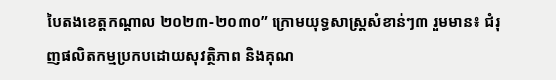បៃតងខេត្តកណ្តាល ២០២៣-២០៣០” ក្រោមយុទ្ធសាស្ត្រសំខាន់ៗ៣ រួមមាន៖ ជំរុញផលិតកម្មប្រកបដោយសុវត្ថិភាព និងគុណ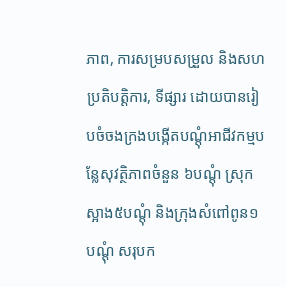ភាព, ការសម្របសម្រួល និងសហប្រតិបត្តិការ, ទីផ្សារ ដោយបានរៀបចំចងក្រងបង្កើតបណ្ដុំអាជីវកម្មបន្លែសុវត្ថិភាពចំនួន ៦បណ្ដុំ ស្រុកស្អាង៥បណ្ដុំ និងក្រុងសំពៅពូន១បណ្ដុំ សរុបក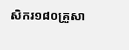សិករ១៨០គ្រួសា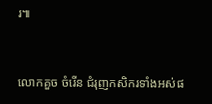រ៕


លោកគួច ចំរើន ជំរុញកសិករទាំងអស់ផ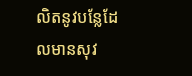លិតនូវបន្លែដែលមានសុវ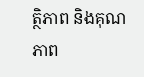ត្ថិភាព និងគុណភាព